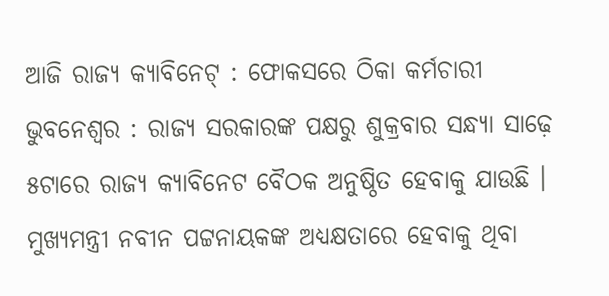ଆଜି ରାଜ୍ୟ କ୍ୟାବିନେଟ୍ : ଫୋକସରେ ଠିକା କର୍ମଚାରୀ
ଭୁବନେଶ୍ୱର : ରାଜ୍ୟ ସରକାରଙ୍କ ପକ୍ଷରୁ ଶୁକ୍ରବାର ସନ୍ଧ୍ୟା ସାଢ଼େ ୫ଟାରେ ରାଜ୍ୟ କ୍ୟାବିନେଟ ବୈଠକ ଅନୁଷ୍ଠିତ ହେବାକୁ ଯାଉଛି । ମୁଖ୍ୟମନ୍ତ୍ରୀ ନବୀନ ପଟ୍ଟନାୟକଙ୍କ ଅଧ୍ୟକ୍ଷତାରେ ହେବାକୁ ଥିବା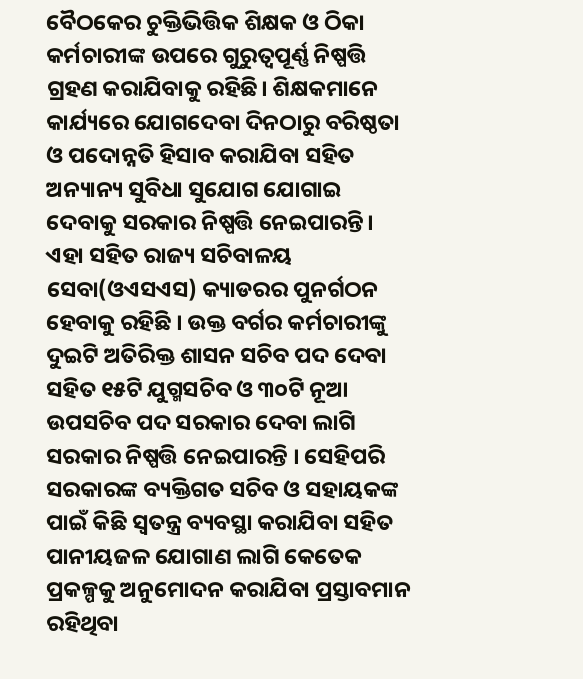ବୈଠକେର ଚୁକ୍ତିଭିତ୍ତିକ ଶିକ୍ଷକ ଓ ଠିକା କର୍ମଚାରୀଙ୍କ ଉପରେ ଗୁରୁତ୍ବପୂର୍ଣ୍ଣ ନିଷ୍ପତ୍ତି ଗ୍ରହଣ କରାଯିବାକୁ ରହିଛି। ଶିକ୍ଷକମାନେ କାର୍ଯ୍ୟରେ ଯୋଗଦେବା ଦିନଠାରୁ ବରିଷ୍ଠତା ଓ ପଦୋନ୍ନତି ହିସାବ କରାଯିବା ସହିତ ଅନ୍ୟାନ୍ୟ ସୁବିଧା ସୁଯୋଗ ଯୋଗାଇ ଦେବାକୁ ସରକାର ନିଷ୍ପତ୍ତି ନେଇପାରନ୍ତି। ଏହା ସହିତ ରାଜ୍ୟ ସଚିବାଳୟ ସେବା(ଓଏସଏସ) କ୍ୟାଡରର ପୁନର୍ଗଠନ ହେବାକୁ ରହିଛି । ଉକ୍ତ ବର୍ଗର କର୍ମଚାରୀଙ୍କୁ ଦୁଇଟି ଅତିରିକ୍ତ ଶାସନ ସଚିବ ପଦ ଦେବା ସହିତ ୧୫ଟି ଯୁଗ୍ମସଚିବ ଓ ୩୦ଟି ନୂଆ ଉପସଚିବ ପଦ ସରକାର ଦେବା ଲାଗି ସରକାର ନିଷ୍ପତ୍ତି ନେଇପାରନ୍ତି । ସେହିପରି ସରକାରଙ୍କ ବ୍ୟକ୍ତିଗତ ସଚିବ ଓ ସହାୟକଙ୍କ ପାଇଁ କିଛି ସ୍ବତନ୍ତ୍ର ବ୍ୟବସ୍ଥା କରାଯିବା ସହିତ ପାନୀୟଜଳ ଯୋଗାଣ ଲାଗି କେତେକ ପ୍ରକଳ୍ପକୁ ଅନୁମୋଦନ କରାଯିବା ପ୍ରସ୍ତାବମାନ ରହିଥିବା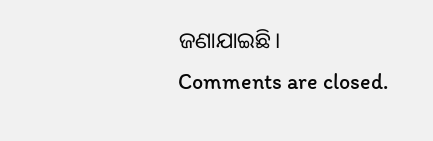ଜଣାଯାଇଛି।
Comments are closed.